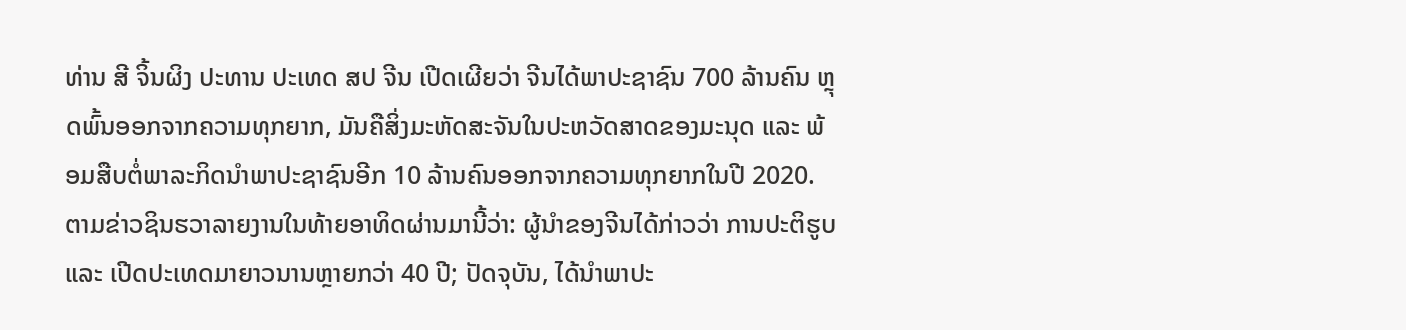ທ່ານ ສີ ຈິ້ນຜິງ ປະທານ ປະເທດ ສປ ຈີນ ເປີດເຜີຍວ່າ ຈີນໄດ້ພາປະຊາຊົນ 700 ລ້ານຄົນ ຫຼຸດພົ້ນອອກຈາກຄວາມທຸກຍາກ, ມັນຄືສິ່ງມະຫັດສະຈັນໃນປະຫວັດສາດຂອງມະນຸດ ແລະ ພ້ອມສືບຕໍ່ພາລະກິດນຳພາປະຊາຊົນອີກ 10 ລ້ານຄົນອອກຈາກຄວາມທຸກຍາກໃນປີ 2020.
ຕາມຂ່າວຊິນຮວາລາຍງານໃນທ້າຍອາທິດຜ່ານມານີ້ວ່າ: ຜູ້ນຳຂອງຈີນໄດ້ກ່າວວ່າ ການປະຕິຮູບ ແລະ ເປີດປະເທດມາຍາວນານຫຼາຍກວ່າ 40 ປີ; ປັດຈຸບັນ, ໄດ້ນຳພາປະ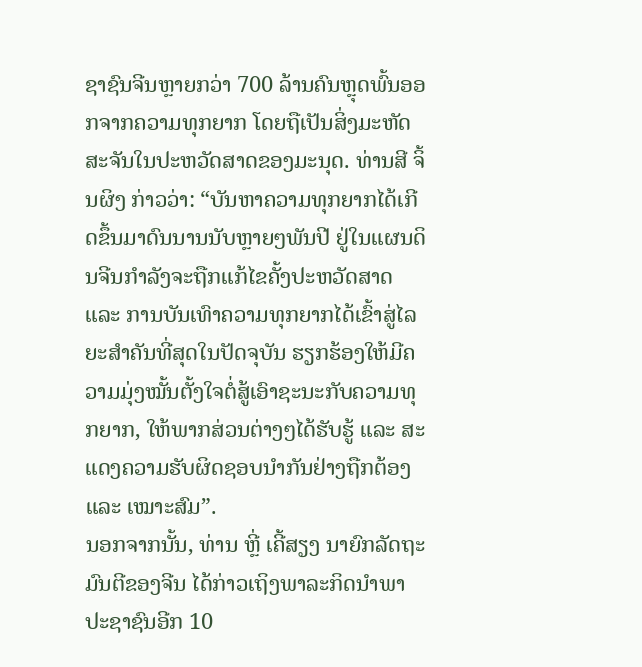ຊາຊົນຈີນຫຼາຍກວ່າ 700 ລ້ານຄົນຫຼຸດພົ້ນອອກຈາກຄວາມທຸກຍາກ ໂດຍຖືເປັນສິ່ງມະຫັດສະຈັນໃນປະຫວັດສາດຂອງມະນຸດ. ທ່ານສີ ຈິ້ນຜິງ ກ່າວວ່າ: “ບັນຫາຄວາມທຸກຍາກໄດ້ເກີດຂຶ້ນມາດົນນານນັບຫຼາຍໆພັນປີ ຢູ່ໃນແຜນດິນຈີນກຳລັງຈະຖືກແກ້ໄຂຄັ້ງປະຫວັດສາດ ແລະ ການບັນເທົາຄວາມທຸກຍາກໄດ້ເຂົ້າສູ່ໄລຍະສຳຄັນທີ່ສຸດໃນປັດຈຸບັນ ຮຽກຮ້ອງໃຫ້ມີຄວາມມຸ່ງໝັ້ນຕັ້ງໃຈຕໍ່ສູ້ເອົາຊະນະກັບຄວາມທຸກຍາກ, ໃຫ້ພາກສ່ວນຕ່າງໆໄດ້ຮັບຮູ້ ແລະ ສະແດງຄວາມຮັບຜິດຊອບນຳກັນຢ່າງຖືກຕ້ອງ ແລະ ເໝາະສົມ”.
ນອກຈາກນັ້ນ, ທ່ານ ຫຼີ່ ເຄີ້ສຽງ ນາຍົກລັດຖະມົນຕີຂອງຈີນ ໄດ້ກ່າວເຖິງພາລະກິດນຳພາປະຊາຊົນອີກ 10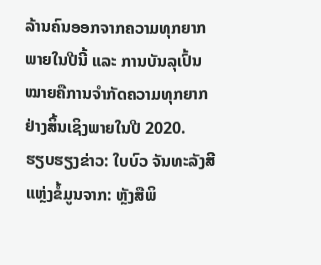ລ້ານຄົນອອກຈາກຄວາມທຸກຍາກພາຍໃນປີນີ້ ແລະ ການບັນລຸເປົ້ນໝາຍຄືການຈຳກັດຄວາມທຸກຍາກຢ່າງສິ້ນເຊິງພາຍໃນປີ 2020.
ຮຽບຮຽງຂ່າວ: ໃບບົວ ຈັນທະລັງສີ
ແຫຼ່ງຂໍ້ມູນຈາກ: ຫຼັງສືພິ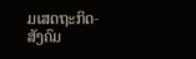ມເສດຖະກິດ-ສັງຄົມ